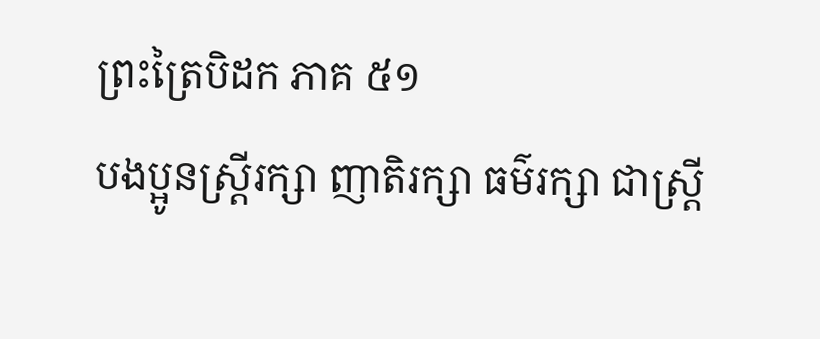ព្រះត្រៃបិដក ភាគ ៥១
បងប្អូនស្រី្តរក្សា ញាតិរក្សា ធម៌រក្សា ជាស្រ្តី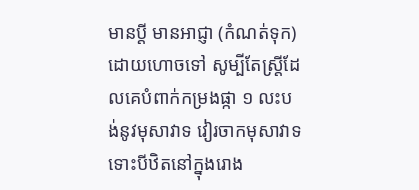មានប្តី មានអាជ្ញា (កំណត់ទុក) ដោយហោចទៅ សូម្បីតែស្រ្តីដែលគេបំពាក់កម្រងផ្កា ១ លះបង់នូវមុសាវាទ វៀរចាកមុសាវាទ ទោះបីឋិតនៅក្នុងរោង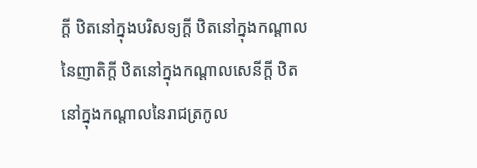ក្តី ឋិតនៅក្នុងបរិសទ្យក្តី ឋិតនៅក្នុងកណ្តាលនៃញាតិក្តី ឋិតនៅក្នុងកណ្តាលសេនីក្តី ឋិតនៅក្នុងកណ្តាលនៃរាជត្រកូល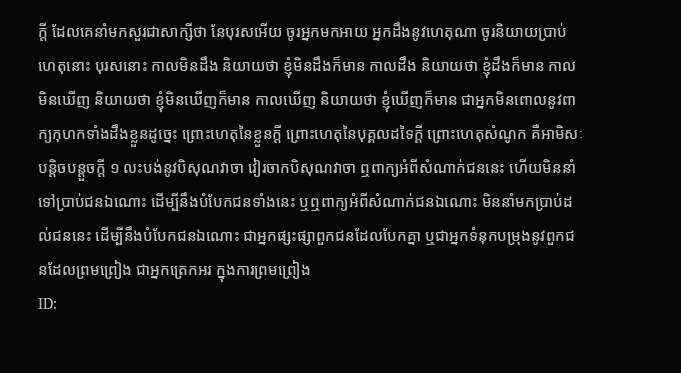ក្តី ដែលគេនាំមកសួរជាសាក្សីថា នែបុរសអើយ ចូរអ្នកមកអាយ អ្នកដឹងនូវហេតុណា ចូរនិយាយប្រាប់ហេតុនោះ បុរសនោះ កាលមិនដឹង និយាយថា ខ្ញុំមិនដឹងក៏មាន កាលដឹង និយាយថា ខ្ញុំដឹងក៏មាន កាលមិនឃើញ និយាយថា ខ្ញុំមិនឃើញក៏មាន កាលឃើញ និយាយថា ខ្ញុំឃើញក៏មាន ជាអ្នកមិនពោលនូវពាក្យកុហកទាំងដឹងខ្លួនដូច្នេះ ព្រោះហេតុនៃខ្លួនក្តី ព្រោះហេតុនៃបុគ្គលដទៃក្តី ព្រោះហេតុសំណូក គឺអាមិសៈបន្តិចបន្តួចក្តី ១ លះបង់នូវបិសុណវាចា វៀរចាកបិសុណវាចា ឮពាក្យអំពីសំណាក់ជននេះ ហើយមិននាំទៅប្រាប់ជនឯណោះ ដើម្បីនឹងបំបែកជនទាំងនេះ ឬឮពាក្យអំពីសំណាក់ជនឯណោះ មិននាំមកប្រាប់ដល់ជននេះ ដើម្បីនឹងបំបែកជនឯណោះ ជាអ្នកផ្សះផ្សាពួកជនដែលបែកគ្នា ឬជាអ្នកទំនុកបម្រុងនូវពួកជនដែលព្រមព្រៀង ជាអ្នកត្រេកអរ ក្នុងការព្រមព្រៀង
ID: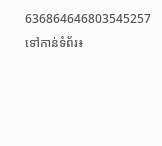636864646803545257
ទៅកាន់ទំព័រ៖